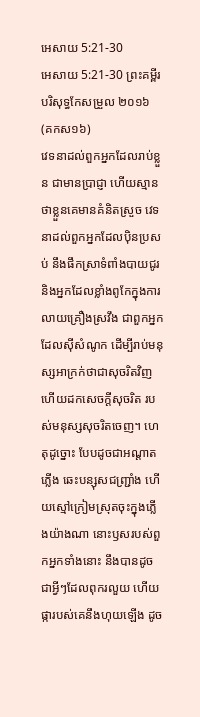អេសាយ 5:21-30
អេសាយ 5:21-30 ព្រះគម្ពីរបរិសុទ្ធកែសម្រួល ២០១៦ (គកស១៦)
វេទនាដល់ពួកអ្នកដែលរាប់ខ្លួន ជាមានប្រាជ្ញា ហើយស្មានថាខ្លួនគេមានគំនិតស្រួច វេទនាដល់ពួកអ្នកដែលប៉ិនប្រសប់ នឹងផឹកស្រាទំពាំងបាយជូរ និងអ្នកដែលខ្លាំងពូកែក្នុងការលាយគ្រឿងស្រវឹង ជាពួកអ្នកដែលស៊ីសំណូក ដើម្បីរាប់មនុស្សអាក្រក់ថាជាសុចរិតវិញ ហើយដកសេចក្ដីសុចរិត របស់មនុស្សសុចរិតចេញ។ ហេតុដូច្នោះ បែបដូចជាអណ្ដាតភ្លើង ឆេះបន្សុសជញ្ជ្រាំង ហើយស្មៅក្រៀមស្រុតចុះក្នុងភ្លើងយ៉ាងណា នោះឫសរបស់ពួកអ្នកទាំងនោះ នឹងបានដូចជាអ្វីៗដែលពុករលួយ ហើយផ្ការបស់គេនឹងហុយឡើង ដូច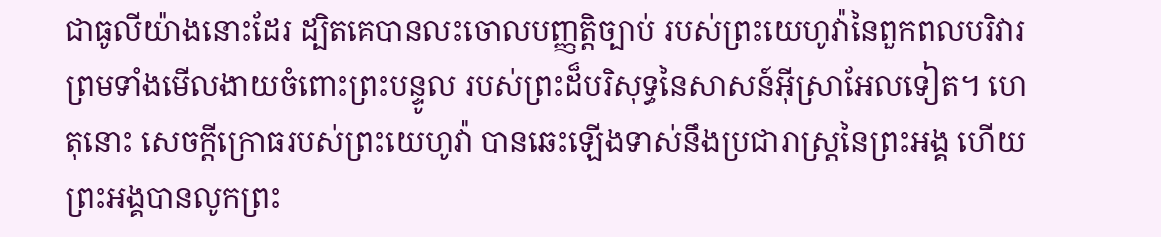ជាធូលីយ៉ាងនោះដែរ ដ្បិតគេបានលះចោលបញ្ញត្តិច្បាប់ របស់ព្រះយេហូវ៉ានៃពួកពលបរិវារ ព្រមទាំងមើលងាយចំពោះព្រះបន្ទូល របស់ព្រះដ៏បរិសុទ្ធនៃសាសន៍អ៊ីស្រាអែលទៀត។ ហេតុនោះ សេចក្ដីក្រោធរបស់ព្រះយេហូវ៉ា បានឆេះឡើងទាស់នឹងប្រជារាស្ត្រនៃព្រះអង្គ ហើយព្រះអង្គបានលូកព្រះ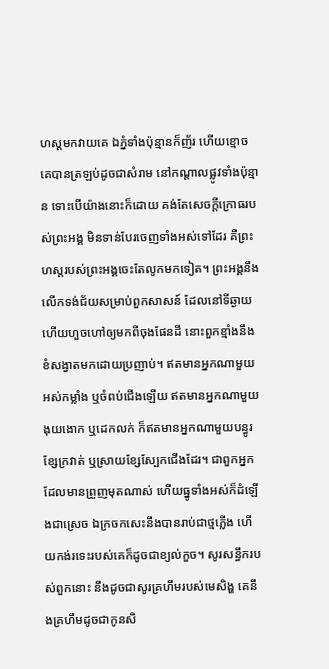ហស្តមកវាយគេ ឯភ្នំទាំងប៉ុន្មានក៏ញ័រ ហើយខ្មោចគេបានត្រឡប់ដូចជាសំរាម នៅកណ្ដាលផ្លូវទាំងប៉ុន្មាន ទោះបើយ៉ាងនោះក៏ដោយ គង់តែសេចក្ដីក្រោធរបស់ព្រះអង្គ មិនទាន់បែរចេញទាំងអស់ទៅដែរ គឺព្រះហស្តរបស់ព្រះអង្គចេះតែលូកមកទៀត។ ព្រះអង្គនឹងលើកទង់ជ័យសម្រាប់ពួកសាសន៍ ដែលនៅទីឆ្ងាយ ហើយហួចហៅឲ្យមកពីចុងផែនដី នោះពួកខ្មាំងនឹងខំសង្វាតមកដោយប្រញាប់។ ឥតមានអ្នកណាមួយអស់កម្លាំង ឬចំពប់ជើងឡើយ ឥតមានអ្នកណាមួយងុយងោក ឬដេកលក់ ក៏ឥតមានអ្នកណាមួយបន្ធូរខ្សែក្រវាត់ ឬស្រាយខ្សែស្បែកជើងដែរ។ ជាពួកអ្នកដែលមានព្រួញមុតណាស់ ហើយធ្នូទាំងអស់ក៏ដំឡើងជាស្រេច ឯក្រចកសេះនឹងបានរាប់ជាថ្មភ្លើង ហើយកង់រទេះរបស់គេក៏ដូចជាខ្យល់កួច។ សូរសន្ធឹករបស់ពួកនោះ នឹងដូចជាសូរគ្រហឹមរបស់មេសិង្ហ គេនឹងគ្រហឹមដូចជាកូនសិ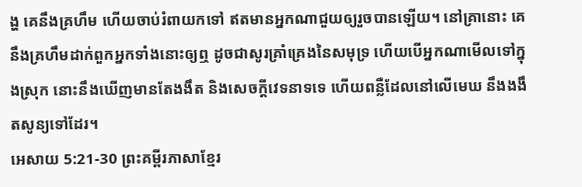ង្ហ គេនឹងគ្រហឹម ហើយចាប់រំពាយកទៅ ឥតមានអ្នកណាជួយឲ្យរួចបានឡើយ។ នៅគ្រានោះ គេនឹងគ្រហឹមដាក់ពួកអ្នកទាំងនោះឲ្យឮ ដូចជាសូរគ្រាំគ្រេងនៃសមុទ្រ ហើយបើអ្នកណាមើលទៅក្នុងស្រុក នោះនឹងឃើញមានតែងងឹត និងសេចក្ដីវេទនាទទេ ហើយពន្លឺដែលនៅលើមេឃ នឹងងងឹតសូន្យទៅដែរ។
អេសាយ 5:21-30 ព្រះគម្ពីរភាសាខ្មែរ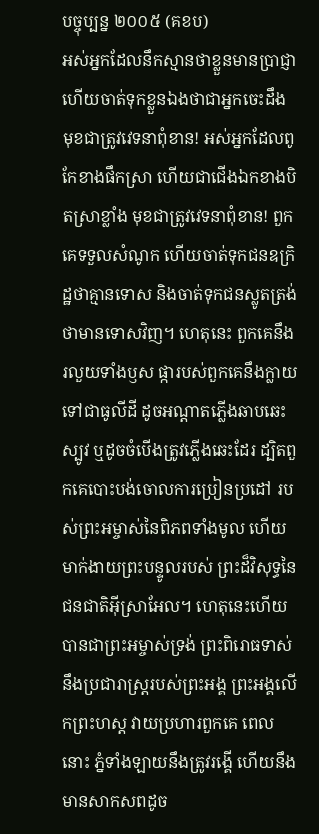បច្ចុប្បន្ន ២០០៥ (គខប)
អស់អ្នកដែលនឹកស្មានថាខ្លួនមានប្រាជ្ញា ហើយចាត់ទុកខ្លួនឯងថាជាអ្នកចេះដឹង មុខជាត្រូវវេទនាពុំខាន! អស់អ្នកដែលពូកែខាងផឹកស្រា ហើយជាជើងឯកខាងបិតស្រាខ្លាំង មុខជាត្រូវវេទនាពុំខាន! ពួកគេទទួលសំណូក ហើយចាត់ទុកជនឧក្រិដ្ឋថាគ្មានទោស និងចាត់ទុកជនស្លូតត្រង់ថាមានទោសវិញ។ ហេតុនេះ ពួកគេនឹងរលួយទាំងឫស ផ្ការបស់ពួកគេនឹងក្លាយទៅជាធូលីដី ដូចអណ្ដាតភ្លើងឆាបឆេះស្បូវ ឬដូចចំបើងត្រូវភ្លើងឆេះដែរ ដ្បិតពួកគេបោះបង់ចោលការប្រៀនប្រដៅ របស់ព្រះអម្ចាស់នៃពិភពទាំងមូល ហើយមាក់ងាយព្រះបន្ទូលរបស់ ព្រះដ៏វិសុទ្ធនៃជនជាតិអ៊ីស្រាអែល។ ហេតុនេះហើយបានជាព្រះអម្ចាស់ទ្រង់ ព្រះពិរោធទាស់នឹងប្រជារាស្ត្ររបស់ព្រះអង្គ ព្រះអង្គលើកព្រះហស្ដ វាយប្រហារពួកគេ ពេលនោះ ភ្នំទាំងឡាយនឹងត្រូវរង្គើ ហើយនឹងមានសាកសពដូច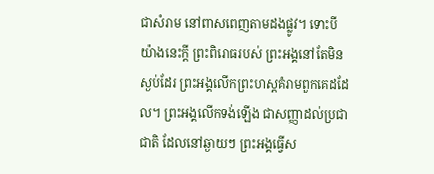ជាសំរាម នៅពាសពេញតាមដងផ្លូវ។ ទោះបីយ៉ាងនេះក្ដី ព្រះពិរោធរបស់ ព្រះអង្គនៅតែមិនស្ងប់ដែរ ព្រះអង្គលើកព្រះហស្ដគំរាមពួកគេដដែល។ ព្រះអង្គលើកទង់ឡើង ជាសញ្ញាដល់ប្រជាជាតិ ដែលនៅឆ្ងាយៗ ព្រះអង្គធ្វើស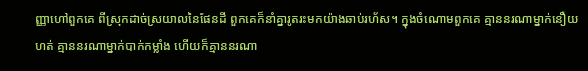ញ្ញាហៅពួកគេ ពីស្រុកដាច់ស្រយាលនៃផែនដី ពួកគេក៏នាំគ្នារូតរះមកយ៉ាងឆាប់រហ័ស។ ក្នុងចំណោមពួកគេ គ្មាននរណាម្នាក់នឿយហត់ គ្មាននរណាម្នាក់បាក់កម្លាំង ហើយក៏គ្មាននរណា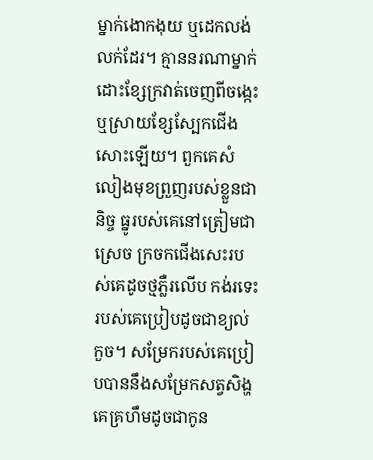ម្នាក់ងោកងុយ ឬដេកលង់លក់ដែរ។ គ្មាននរណាម្នាក់ដោះខ្សែក្រវាត់ចេញពីចង្កេះ ឬស្រាយខ្សែស្បែកជើងសោះឡើយ។ ពួកគេសំលៀងមុខព្រួញរបស់ខ្លួនជានិច្ច ធ្នូរបស់គេនៅត្រៀមជាស្រេច ក្រចកជើងសេះរបស់គេដូចថ្មភ្លឺរលើប កង់រទេះរបស់គេប្រៀបដូចជាខ្យល់កួច។ សម្រែករបស់គេប្រៀបបាននឹងសម្រែកសត្វសិង្ហ គេគ្រហឹមដូចជាកូន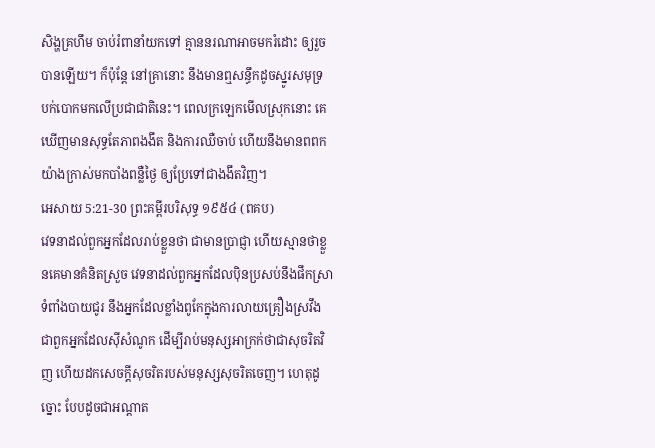សិង្ហគ្រហឹម ចាប់រំពានាំយកទៅ គ្មាននរណាអាចមករំដោះ ឲ្យរួចបានឡើយ។ ក៏ប៉ុន្តែ នៅគ្រានោះ នឹងមានឮសន្ធឹកដូចស្នូរសមុទ្រ បក់បោកមកលើប្រជាជាតិនេះ។ ពេលក្រឡេកមើលស្រុកនោះ គេឃើញមានសុទ្ធតែភាពងងឹត និងការឈឺចាប់ ហើយនឹងមានពពកយ៉ាងក្រាស់មកបាំងពន្លឺថ្ងៃ ឲ្យប្រែទៅជាងងឹតវិញ។
អេសាយ 5:21-30 ព្រះគម្ពីរបរិសុទ្ធ ១៩៥៤ (ពគប)
វេទនាដល់ពួកអ្នកដែលរាប់ខ្លួនថា ជាមានប្រាជ្ញា ហើយស្មានថាខ្លួនគេមានគំនិតស្រួច វេទនាដល់ពួកអ្នកដែលប៉ិនប្រសប់នឹងផឹកស្រាទំពាំងបាយជូរ នឹងអ្នកដែលខ្លាំងពូកែក្នុងការលាយគ្រឿងស្រវឹង ជាពួកអ្នកដែលស៊ីសំណូក ដើម្បីរាប់មនុស្សអាក្រក់ថាជាសុចរិតវិញ ហើយដកសេចក្ដីសុចរិតរបស់មនុស្សសុចរិតចេញ។ ហេតុដូច្នោះ បែបដូចជាអណ្តាត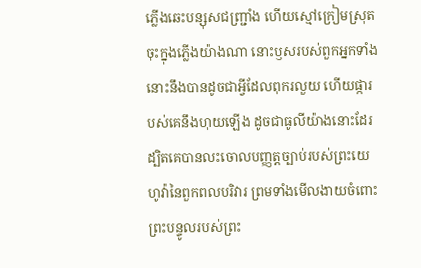ភ្លើងឆេះបន្សុសជញ្ជ្រាំង ហើយស្មៅក្រៀមស្រុតចុះក្នុងភ្លើងយ៉ាងណា នោះឫសរបស់ពួកអ្នកទាំងនោះនឹងបានដូចជាអ្វីដែលពុករលួយ ហើយផ្ការបស់គេនឹងហុយឡើង ដូចជាធូលីយ៉ាងនោះដែរ ដ្បិតគេបានលះចោលបញ្ញត្តច្បាប់របស់ព្រះយេហូវ៉ានៃពួកពលបរិវារ ព្រមទាំងមើលងាយចំពោះព្រះបន្ទូលរបស់ព្រះ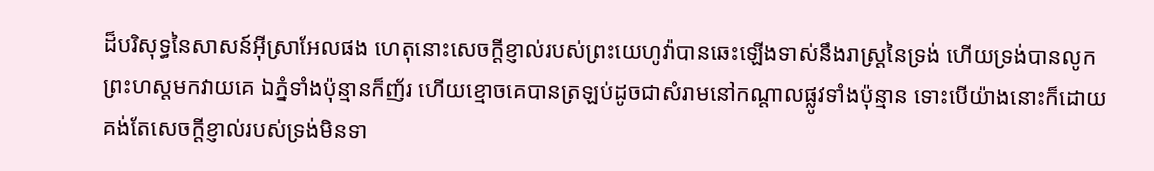ដ៏បរិសុទ្ធនៃសាសន៍អ៊ីស្រាអែលផង ហេតុនោះសេចក្ដីខ្ញាល់របស់ព្រះយេហូវ៉ាបានឆេះឡើងទាស់នឹងរាស្ត្រនៃទ្រង់ ហើយទ្រង់បានលូកព្រះហស្តមកវាយគេ ឯភ្នំទាំងប៉ុន្មានក៏ញ័រ ហើយខ្មោចគេបានត្រឡប់ដូចជាសំរាមនៅកណ្តាលផ្លូវទាំងប៉ុន្មាន ទោះបើយ៉ាងនោះក៏ដោយ គង់តែសេចក្ដីខ្ញាល់របស់ទ្រង់មិនទា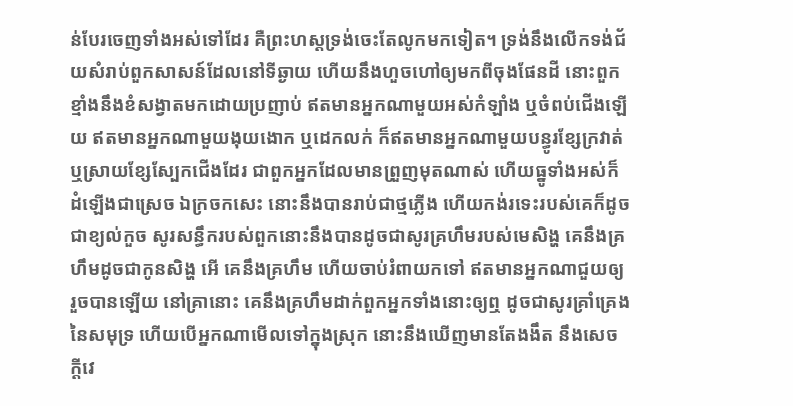ន់បែរចេញទាំងអស់ទៅដែរ គឺព្រះហស្តទ្រង់ចេះតែលូកមកទៀត។ ទ្រង់នឹងលើកទង់ជ័យសំរាប់ពួកសាសន៍ដែលនៅទីឆ្ងាយ ហើយនឹងហួចហៅឲ្យមកពីចុងផែនដី នោះពួកខ្មាំងនឹងខំសង្វាតមកដោយប្រញាប់ ឥតមានអ្នកណាមួយអស់កំឡាំង ឬចំពប់ជើងឡើយ ឥតមានអ្នកណាមួយងុយងោក ឬដេកលក់ ក៏ឥតមានអ្នកណាមួយបន្ធូរខ្សែក្រវាត់ ឬស្រាយខ្សែស្បែកជើងដែរ ជាពួកអ្នកដែលមានព្រួញមុតណាស់ ហើយធ្នូទាំងអស់ក៏ដំឡើងជាស្រេច ឯក្រចកសេះ នោះនឹងបានរាប់ជាថ្មភ្លើង ហើយកង់រទេះរបស់គេក៏ដូចជាខ្យល់កួច សូរសន្ធឹករបស់ពួកនោះនឹងបានដូចជាសូរគ្រហឹមរបស់មេសិង្ហ គេនឹងគ្រហឹមដូចជាកូនសិង្ហ អើ គេនឹងគ្រហឹម ហើយចាប់រំពាយកទៅ ឥតមានអ្នកណាជួយឲ្យរួចបានឡើយ នៅគ្រានោះ គេនឹងគ្រហឹមដាក់ពួកអ្នកទាំងនោះឲ្យឮ ដូចជាសូរគ្រាំគ្រេងនៃសមុទ្រ ហើយបើអ្នកណាមើលទៅក្នុងស្រុក នោះនឹងឃើញមានតែងងឹត នឹងសេចក្ដីវេ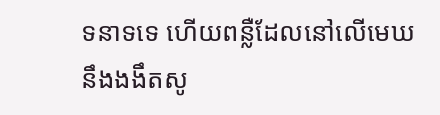ទនាទទេ ហើយពន្លឺដែលនៅលើមេឃនឹងងងឹតសូ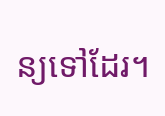ន្យទៅដែរ។